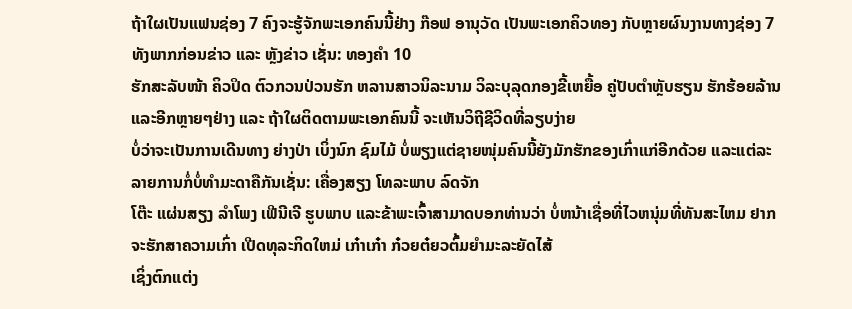ຖ້າໃຜເປັນແຟນຊ່ອງ 7 ຄົງຈະຮູ້ຈັກພະເອກຄົນນີ້ຢ່າງ ກ໊ອຟ ອານຸວັດ ເປັນພະເອກຄິວທອງ ກັບຫຼາຍຜົນງານທາງຊ່ອງ 7 ທັງພາກກ່ອນຂ່າວ ແລະ ຫຼັງຂ່າວ ເຊັ່ນ: ທອງຄຳ 10
ຮັກສະລັບໜ້າ ຄິວປິດ ຕົວກວນປ່ວນຮັກ ຫລານສາວນິລະນາມ ວິລະບຸລຸດກອງຂີ້ເຫຍື້ອ ຄູ່ປັບຕຳຫຼັບຮຽນ ຮັກຮ້ອຍລ້ານ ແລະອີກຫຼາຍໆຢ່າງ ແລະ ຖ້າໃຜຕິດຕາມພະເອກຄົນນີ້ ຈະເຫັນວິຖີຊີວິດທີ່ລຽບງ່າຍ
ບໍ່ວ່າຈະເປັນການເດີນທາງ ຍ່າງປ່າ ເບິ່ງນົກ ຊົມໄມ້ ບໍ່ພຽງແຕ່ຊາຍໜຸ່ມຄົນນີ້ຍັງມັກຮັກຂອງເກົ່າແກ່ອີກດ້ວຍ ແລະແຕ່ລະລາຍການກໍ່ບໍ່ທຳມະດາຄືກັນເຊັ່ນ: ເຄື່ອງສຽງ ໂທລະພາບ ລົດຈັກ
ໂຕ໊ະ ແຜ່ນສຽງ ລໍາໂພງ ເຟີນີເຈີ ຮູບພາບ ແລະຂ້າພະເຈົ້າສາມາດບອກທ່ານວ່າ ບໍ່ຫນ້າເຊື່ອທີ່ໄວຫນຸ່ມທີ່ທັນສະໄຫມ ຢາກຈະຮັກສາຄວາມເກົ່າ ເປີດທຸລະກິດໃຫມ່ ເກ໋າເກ໋າ ກ໋ວຍຕ໋ຍວຕົ້ມຍຳມະລະຍັດໄສ້
ເຊິ່ງຕົກແຕ່ງ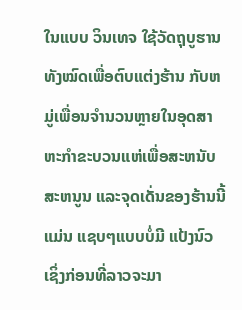ໃນແບບ ວິນເທຈ ໃຊ້ວັດຖຸບູຮານທັງໝົດເພື່ອຕົບແຕ່ງຮ້ານ ກັບຫມູ່ເພື່ອນຈໍານວນຫຼາຍໃນອຸດສາຫະກໍາຂະບວນແຫ່ເພື່ອສະຫນັບສະຫນູນ ແລະຈຸດເດັ່ນຂອງຮ້ານນີ້ແມ່ນ ແຊບໆແບບບໍ່ມີ ແປ້ງນົວ
ເຊິ່ງກ່ອນທີ່ລາວຈະມາ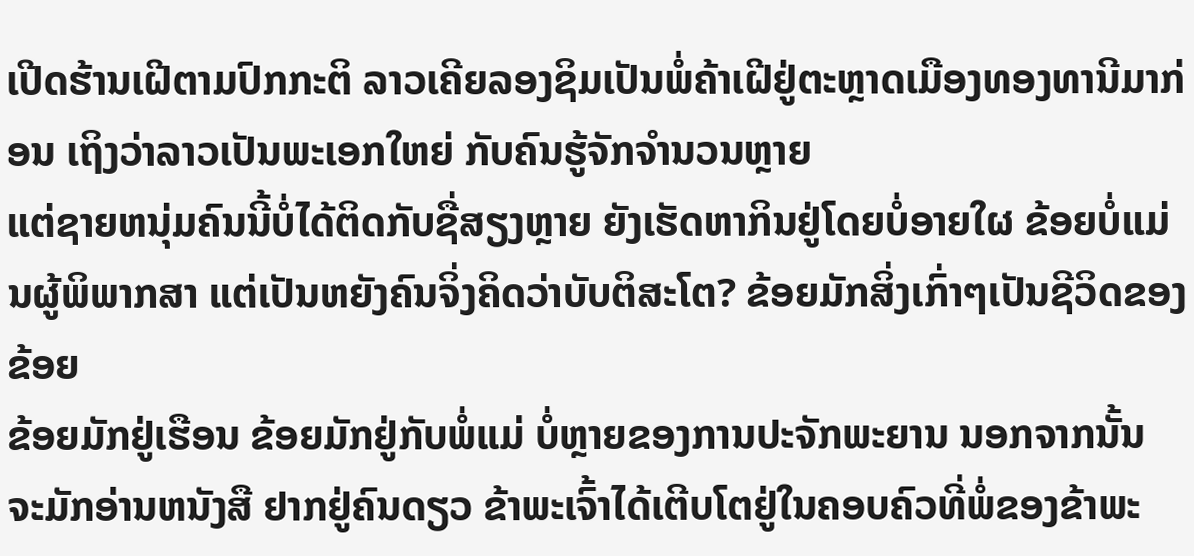ເປີດຮ້ານເຝີຕາມປົກກະຕິ ລາວເຄີຍລອງຊິມເປັນພໍ່ຄ້າເຝີຢູ່ຕະຫຼາດເມືອງທອງທານີມາກ່ອນ ເຖິງວ່າລາວເປັນພະເອກໃຫຍ່ ກັບຄົນຮູ້ຈັກຈໍານວນຫຼາຍ
ແຕ່ຊາຍຫນຸ່ມຄົນນີ້ບໍ່ໄດ້ຕິດກັບຊື່ສຽງຫຼາຍ ຍັງເຮັດຫາກິນຢູ່ໂດຍບໍ່ອາຍໃຜ ຂ້ອຍບໍ່ແມ່ນຜູ້ພິພາກສາ ແຕ່ເປັນຫຍັງຄົນຈິ່ງຄິດວ່າບັບຕິສະໂຕ? ຂ້ອຍມັກສິ່ງເກົ່າໆເປັນຊີວິດຂອງຂ້ອຍ
ຂ້ອຍມັກຢູ່ເຮືອນ ຂ້ອຍມັກຢູ່ກັບພໍ່ແມ່ ບໍ່ຫຼາຍຂອງການປະຈັກພະຍານ ນອກຈາກນັ້ນ ຈະມັກອ່ານຫນັງສື ຢາກຢູ່ຄົນດຽວ ຂ້າພະເຈົ້າໄດ້ເຕີບໂຕຢູ່ໃນຄອບຄົວທີ່ພໍ່ຂອງຂ້າພະ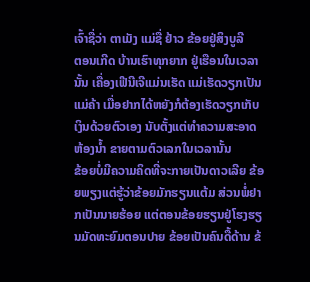ເຈົ້າຊື່ວ່າ ຕາເມັງ ແມ່ຊື່ ຢ້າວ ຂ້ອຍຢູ່ສິງບູລີ
ຕອນເກີດ ບ້ານເຮົາທຸກຍາກ ຢູ່ເຮືອນໃນເວລານັ້ນ ເຄື່ອງເຟີນີເຈີແມ່ນເຮັດ ແມ່ເຮັດວຽກເປັນແມ່ຄ້າ ເມື່ອຢາກໄດ້ຫຍັງກໍຕ້ອງເຮັດວຽກເກັບເງິນດ້ວຍຕົວເອງ ນັບຕັ້ງແຕ່ທໍາຄວາມສະອາດຫ້ອງນ້ຳ ຂາຍຕາມຕົວເລກໃນເວລານັ້ນ
ຂ້ອຍບໍ່ມີຄວາມຄິດທີ່ຈະກາຍເປັນດາວເລີຍ ຂ້ອຍພຽງແຕ່ຮູ້ວ່າຂ້ອຍມັກຮຽນແຕ້ມ ສ່ວນພໍ່ຢາກເປັນນາຍຮ້ອຍ ແຕ່ຕອນຂ້ອຍຮຽນຢູ່ໂຮງຮຽນມັດທະຍົມຕອນປາຍ ຂ້ອຍເປັນຄົນດື້ດ້ານ ຂ້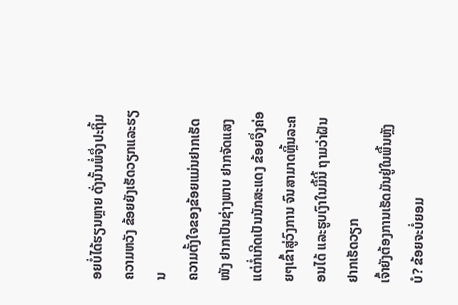ອຍບໍ່ໄດ້ຮຽນຫຼາຍ ດັ່ງນັ້ນພໍ່ຈຶ່ງປະຖິ້ມຄວາມຫວັງ ຂ້ອຍຍັງເຮັດວຽກແລະຮຽນ
ຄວາມຕັ້ງໃຈຂອງຂ້ອຍແມ່ນຢາກເຮັດໜັງ ຢາກເປັນຊ່າງພາບ ຢາກຈັດແສງ ແຕ່ກໍ່ເກີດເປັນນັກສະແດງ ຂ້ອຍຈຶ່ງຄ່ອຍໆເຂົ້າສູ່ວົງການ ຈົນສາມາດຫຼິ້ນລະຄອນໄດ້ ແລະຮູບເງົາໃນມື້ນີ້ ຖາມວ່າຝັນຢາກເຮັດວຽກ
ເຈົ້າຍັງຕ້ອງການເຮັດມັນຢູ່ໃນພື້ນຫຼັງບໍ? ຂ້ອຍຈະບໍ່ຍອມ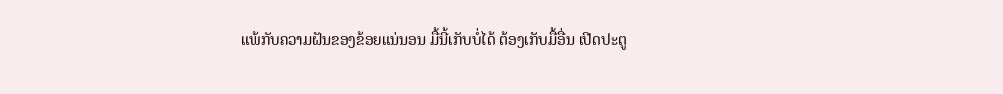ແພ້ກັບຄວາມຝັນຂອງຂ້ອຍແນ່ນອນ ມື້ນີ້ເກັບບໍ່ໄດ້ ຕ້ອງເກັບມື້ອື່ນ ເປີດປະຕູ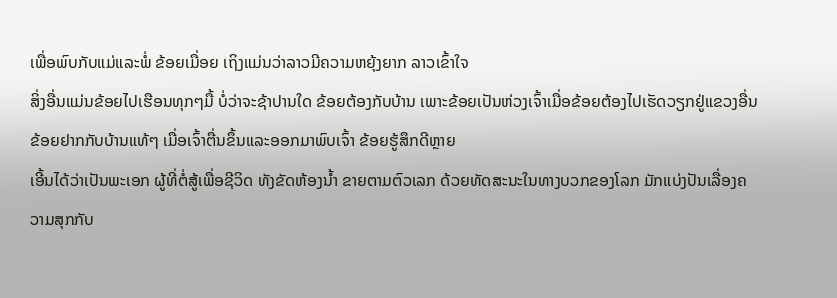ເພື່ອພົບກັບແມ່ແລະພໍ່ ຂ້ອຍເມື່ອຍ ເຖິງແມ່ນວ່າລາວມີຄວາມຫຍຸ້ງຍາກ ລາວເຂົ້າໃຈ
ສິ່ງອື່ນແມ່ນຂ້ອຍໄປເຮືອນທຸກໆມື້ ບໍ່ວ່າຈະຊ້າປານໃດ ຂ້ອຍຕ້ອງກັບບ້ານ ເພາະຂ້ອຍເປັນຫ່ວງເຈົ້າເມື່ອຂ້ອຍຕ້ອງໄປເຮັດວຽກຢູ່ແຂວງອື່ນ ຂ້ອຍຢາກກັບບ້ານແທ້ໆ ເມື່ອເຈົ້າຕື່ນຂຶ້ນແລະອອກມາພົບເຈົ້າ ຂ້ອຍຮູ້ສຶກດີຫຼາຍ
ເອີ້ນໄດ້ວ່າເປັນພະເອກ ຜູ້ທີ່ຕໍ່ສູ້ເພື່ອຊີວິດ ທັງຂັດຫ້ອງນ້ຳ ຂາຍຕາມຕົວເລກ ດ້ວຍທັດສະນະໃນທາງບວກຂອງໂລກ ມັກແບ່ງປັນເລື່ອງຄວາມສຸກກັບ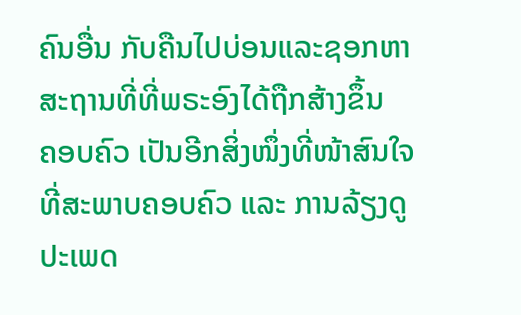ຄົນອື່ນ ກັບຄືນໄປບ່ອນແລະຊອກຫາສະຖານທີ່ທີ່ພຣະອົງໄດ້ຖືກສ້າງຂຶ້ນ
ຄອບຄົວ ເປັນອີກສິ່ງໜຶ່ງທີ່ໜ້າສົນໃຈທີ່ສະພາບຄອບຄົວ ແລະ ການລ້ຽງດູປະເພດ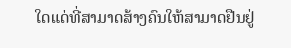ໃດແດ່ທີ່ສາມາດສ້າງຄົນໃຫ້ສາມາດຢືນຢູ່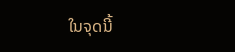ໃນຈຸດນີ້